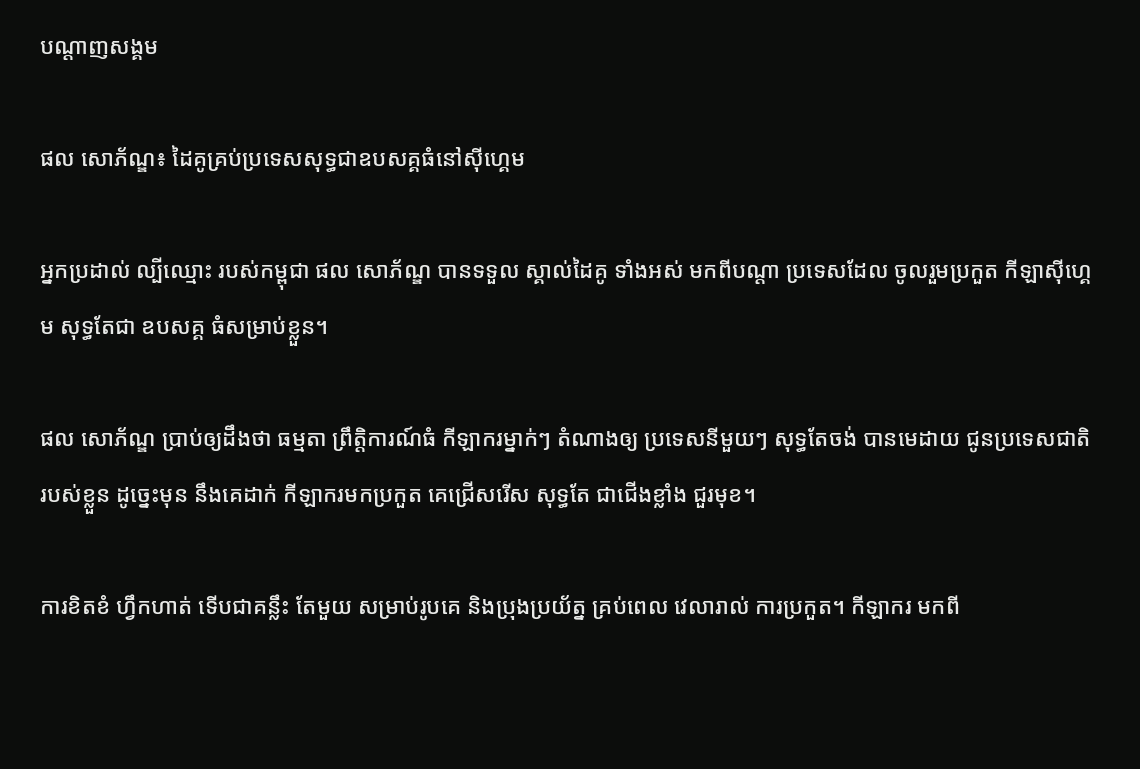បណ្តាញសង្គម

ផល សោភ័ណ្ឌ៖ ដៃគូគ្រប់ប្រទេសសុទ្ធជាឧបសគ្គធំនៅស៊ីហ្គេម

អ្នកប្រដាល់ ល្បីឈ្មោះ របស់កម្ពុជា ផល សោភ័ណ្ឌ បានទទួល ស្គាល់ដៃគូ ទាំងអស់ មកពីបណ្តា ប្រទេសដែល ចូលរួមប្រកួត កីឡាស៊ីហ្គេម សុទ្ធតែជា ឧបសគ្គ ធំសម្រាប់ខ្លួន។

ផល សោភ័ណ្ឌ ប្រាប់ឲ្យដឹងថា ធម្មតា ព្រឹត្តិការណ៍ធំ កីឡាករម្នាក់ៗ តំណាងឲ្យ ប្រទេសនីមួយៗ សុទ្ធតែចង់ បានមេដាយ ជូនប្រទេសជាតិ របស់ខ្លួន ដូច្នេះមុន នឹងគេដាក់ កីឡាករមកប្រកួត គេជ្រើសរើស សុទ្ធតែ ជាជើងខ្លាំង ជួរមុខ។

ការខិតខំ ហ្វឹកហាត់ ទើបជាគន្លឹះ តែមួយ សម្រាប់រូបគេ និងប្រុងប្រយ័ត្ន គ្រប់ពេល វេលារាល់ ការប្រកួត។ កីឡាករ មកពី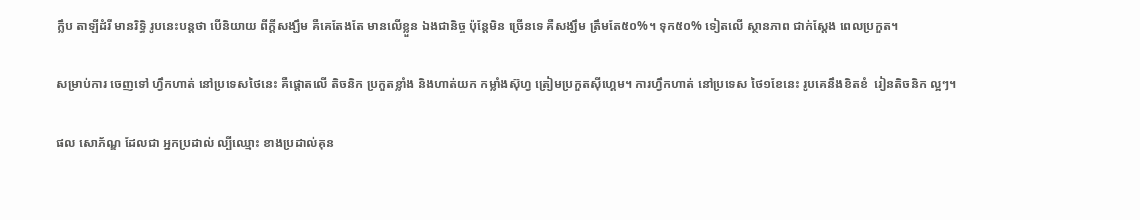ក្លឹប តាឡីដំរី មានរិទ្ធិ រូបនេះបន្តថា បើនិយាយ ពីក្ដីសង្ឃឹម គឺគេតែងតែ មានលើខ្លួន ឯងជានិច្ច ប៉ុន្តែមិន ច្រើនទេ គឺសង្ឃឹម ត្រឹមតែ៥០%។ ទុក៥០% ទៀតលើ ស្ថានភាព ជាក់ស្ដែង ពេលប្រកួត។

សម្រាប់ការ ចេញទៅ ហ្វឹកហាត់ នៅប្រទេសថៃនេះ គឺផ្ដោតលើ តិចនិក ប្រកួតខ្លាំង និងហាត់យក កម្លាំងស៊ុហ្វ ត្រៀមប្រកួតស៊ីហ្គេម។ ការហ្វឹកហាត់ នៅប្រទេស ថៃ១ខែនេះ រូបគេនឹងខិតខំ  រៀនតិចនិក ល្អៗ។

ផល សោភ័ណ្ឌ ដែលជា អ្នកប្រដាល់ ល្បីឈ្មោះ ខាងប្រដាល់គុន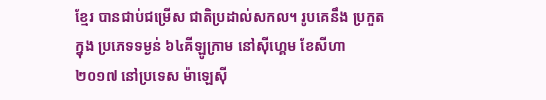ខ្មែរ បានជាប់ជម្រើស ជាតិប្រដាល់សកល។ រូបគេនឹង ប្រកួតក្នុង ប្រភេទទម្ងន់ ៦៤គីឡូក្រាម នៅស៊ីហ្គេម ខែសីហា ២០១៧ នៅប្រទេស ម៉ាឡេស៊ី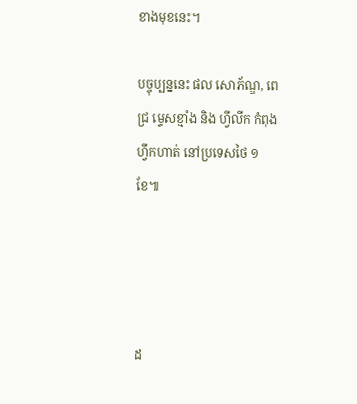ខាងមុខនេះ។

បច្ចុប្បន្ននេះ ផល សោភ័ណ្ឌ, ពេជ្រ ម្ទេសខ្មាំង និង ហ្វីលីក កំពុង ហ្វឹកហាត់ នៅប្រទេសថៃ ១ខែ៕




ដ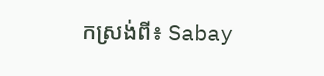កស្រង់ពី៖ Sabay